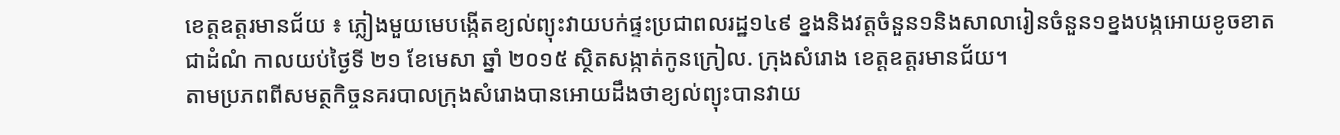ខេត្តឧត្តរមានជ័យ ៖ ភ្លៀងមួយមេបង្កើតខ្យល់ព្យុះវាយបក់ផ្ទះប្រជាពលរដ្ឋ១៤៩ ខ្នងនិងវត្តចំនួន១និងសាលារៀនចំនួន១ខ្នងបង្កអោយខូចខាតជាដំណំ កាលយប់ថ្ងៃទី ២១ ខែមេសា ឆ្នាំ ២០១៥ ស្ថិតសង្កាត់កូនក្រៀល. ក្រុងសំរោង ខេត្តឧត្តរមានជ័យ។
តាមប្រភពពីសមត្ថកិច្ចនគរបាលក្រុងសំរោងបានអោយដឹងថាខ្យល់ព្យុះបានវាយ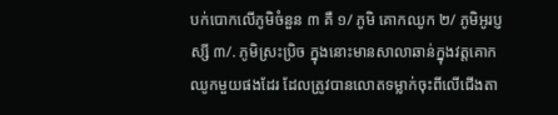បក់បោកលើភូមិចំនួន ៣ គឺ ១/ ភូមិ គោកឈូក ២/ ភូមិអូរប្ញស្សី ៣/. ភូមិស្រះប្រិច ក្នុងនោះមានសាលាឆាន់ក្នុងវត្តគោកឈូកមួយផងដែរ ដែលត្រូវបានលោតទម្លាក់ចុះពីលើជើងតា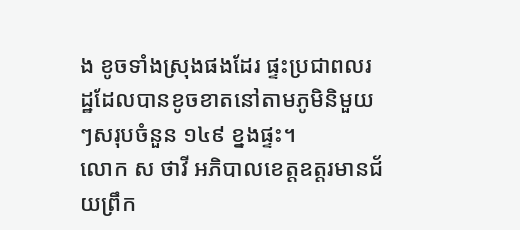ង ខូចទាំងស្រុងផងដែរ ផ្ទះប្រជាពលរដ្ឋដែលបានខូចខាតនៅតាមភូមិនិមួយៗសរុបចំនួន ១៤៩ ខ្នងផ្ទះ។
លោក ស ថាវី អភិបាលខេត្តឧត្តរមានជ័យព្រឹក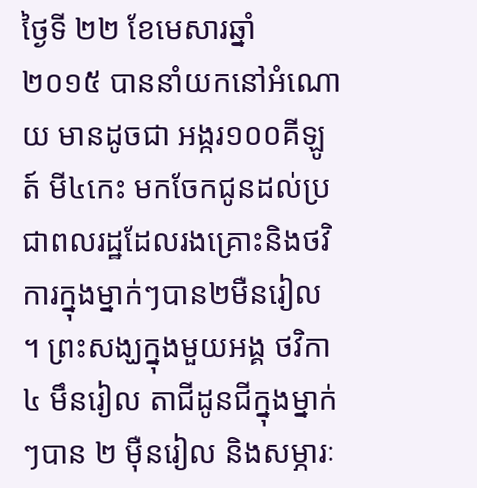ថ្ងៃទី ២២ ខែមេសារឆ្នាំ ២០១៥ បាននាំយកនៅអំណោយ មានដូចជា អង្ករ១០០គីឡូត៍ មី៤កេះ មកចែកជូនដល់ប្រជាពលរដ្ឋដែលរងគ្រោះនិងថវិការក្នុងម្នាក់ៗបាន២មឺនរៀល ។ ព្រះសង្ឃក្នុងមួយអង្គ ថវិកា ៤ មឹនរៀល តាជីដូនជីក្នុងម្នាក់ៗបាន ២ ម៉ឺនរៀល និងសម្ភារៈ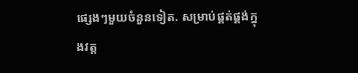ផ្សេងៗមួយចំនួនទៀត. សម្រាប់ផ្គត់ផ្គង់ក្នុងវត្ត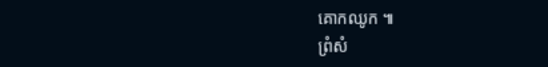គោកឈូក ៕
ព្រំសំ